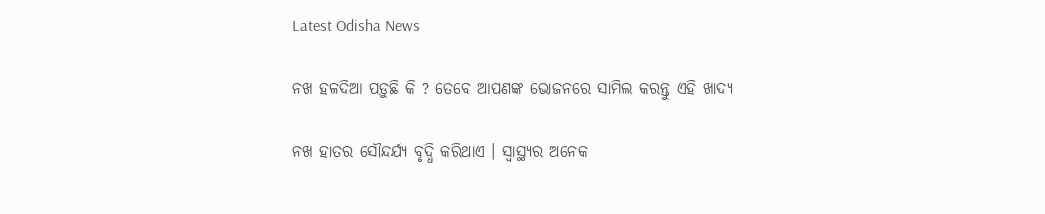Latest Odisha News

ନଖ ହଳଦିଆ ପଡ଼ୁଛି କି ? ତେବେ ଆପଣଙ୍କ ଭୋଜନରେ ସାମିଲ କରନ୍ତୁ ଏହି ଖାଦ୍ୟ

ନଖ ହାତର ସୌନ୍ଦର୍ଯ୍ୟ ବୃଦ୍ଧି କରିଥାଏ । ସ୍ୱାସ୍ଥ୍ୟର ଅନେକ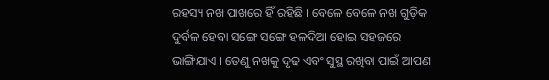ରହସ୍ୟ ନଖ ପାଖରେ ହିଁ ରହିଛି । ବେଳେ ବେଳେ ନଖ ଗୁଡ଼ିକ ଦୁର୍ବଳ ହେବା ସଙ୍ଗେ ସଙ୍ଗେ ହଳଦିଆ ହୋଇ ସହଜରେ ଭାଙ୍ଗିଯାଏ । ତେଣୁ ନଖକୁ ଦୃଢ ଏବଂ ସୁସ୍ଥ ରଖିବା ପାଇଁ ଆପଣ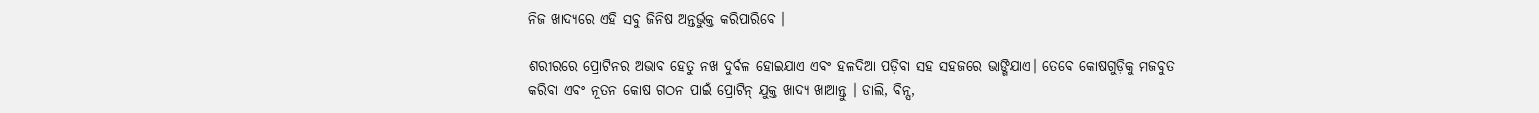ନିଜ ଖାଦ୍ୟରେ ଏହି ସବୁ ଜିନିଷ ଅନ୍ତର୍ଭୁକ୍ତ କରିପାରିବେ ।

ଶରୀରରେ ପ୍ରୋଟିନର ଅଭାବ ହେତୁ ନଖ ଦୁର୍ବଳ ହୋଇଯାଏ ଏବଂ ହଳଦିଆ ପଡ଼ିବା ସହ ସହଜରେ ଭାଙ୍ଗିଯାଏ। ତେବେ କୋଷଗୁଡ଼ିକୁ ମଜବୁତ କରିବା ଏବଂ ନୂତନ କୋଷ ଗଠନ ପାଇଁ ପ୍ରୋଟିନ୍ ଯୁକ୍ତ ଖାଦ୍ୟ ଖାଆନ୍ତୁ । ଡାଲି, ବିନ୍ସ,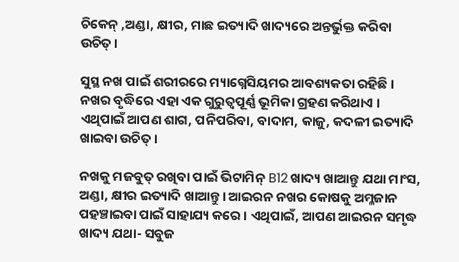ଚିକେନ୍ ,ଅଣ୍ଡା, କ୍ଷୀର, ମାଛ ଇତ୍ୟାଦି ଖାଦ୍ୟରେ ଅନ୍ତର୍ଭୁକ୍ତ କରିବା ଉଚିତ୍ ।

ସୁସ୍ଥ ନଖ ପାଇଁ ଶରୀରରେ ମ୍ୟାଗ୍ନେସିୟମର ଆବଶ୍ୟକତା ରହିଛି । ନଖର ବୃଦ୍ଧିରେ ଏହା ଏକ ଗୁରୁତ୍ୱପୂର୍ଣ୍ଣ ଭୂମିକା ଗ୍ରହଣ କରିଥାଏ । ଏଥିପାଇଁ ଆପଣ ଶାଗ, ପନିପରିବା, ବାଦାମ, କାଜୁ, କଦଳୀ ଇତ୍ୟାଦି ଖାଇବା ଉଚିତ୍ ।

ନଖକୁ ମଜବୁତ୍‌ ରଖିବା ପାଇଁ ଭିଟାମିନ୍ B12 ଖାଦ୍ୟ ଖାଆନ୍ତୁ ଯଥା ମାଂସ, ଅଣ୍ଡା, କ୍ଷୀର ଇତ୍ୟାଦି ଖାଆନ୍ତୁ। ଆଇରନ ନଖର କୋଷକୁ ଅମ୍ଳଜାନ ପହଞ୍ଚାଇବା ପାଇଁ ସାହାଯ୍ୟ କରେ । ଏଥିପାଇଁ, ଆପଣ ଆଇରନ ସମୃଦ୍ଧ ଖାଦ୍ୟ ଯଥା- ସବୁଜ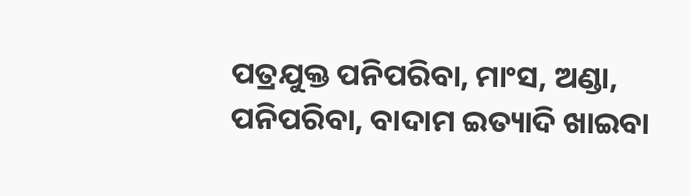ପତ୍ରଯୁକ୍ତ ପନିପରିବା, ମାଂସ, ଅଣ୍ଡା, ପନିପରିବା, ବାଦାମ ଇତ୍ୟାଦି ଖାଇବା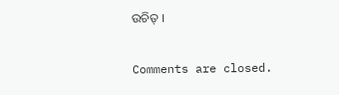ଉଚିତ୍ ।

Comments are closed.